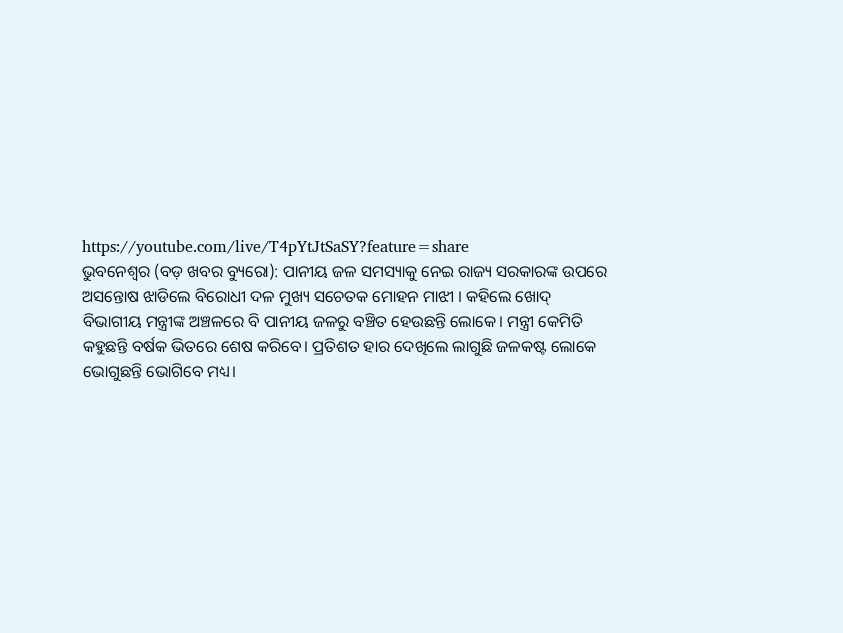https://youtube.com/live/T4pYtJtSaSY?feature=share
ଭୁବନେଶ୍ୱର (ବଡ଼ ଖବର ବ୍ୟୁରୋ): ପାନୀୟ ଜଳ ସମସ୍ୟାକୁ ନେଇ ରାଜ୍ୟ ସରକାରଙ୍କ ଉପରେ ଅସନ୍ତୋଷ ଝାଡିଲେ ବିରୋଧୀ ଦଳ ମୁଖ୍ୟ ସଚେତକ ମୋହନ ମାଝୀ । କହିଲେ ଖୋଦ୍ ବିଭାଗୀୟ ମନ୍ତ୍ରୀଙ୍କ ଅଞ୍ଚଳରେ ବି ପାନୀୟ ଜଳରୁ ବଞ୍ଚିତ ହେଉଛନ୍ତି ଲୋକେ। ମନ୍ତ୍ରୀ କେମିତି କହୁଛନ୍ତି ବର୍ଷକ ଭିତରେ ଶେଷ କରିବେ। ପ୍ରତିଶତ ହାର ଦେଖିଲେ ଲାଗୁଛି ଜଳକଷ୍ଟ ଲୋକେ ଭୋଗୁଛନ୍ତି ଭୋଗିବେ ମଧ୍ୟ।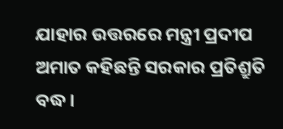ଯାହାର ଉତ୍ତରରେ ମନ୍ତ୍ରୀ ପ୍ରଦୀପ ଅମାତ କହିଛନ୍ତି ସରକାର ପ୍ରତିଶ୍ରୁତି ବଦ୍ଧ ।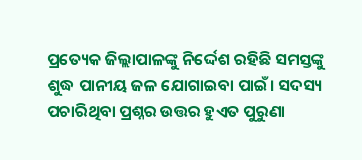ପ୍ରତ୍ୟେକ ଜିଲ୍ଲାପାଳଙ୍କୁ ନିର୍ଦ୍ଦେଶ ରହିଛି ସମସ୍ତଙ୍କୁ ଶୁଦ୍ଧ ପାନୀୟ ଜଳ ଯୋଗାଇବା ପାଇଁ। ସଦସ୍ୟ ପଚାରିଥିବା ପ୍ରଶ୍ନର ଉତ୍ତର ହୁଏତ ପୁରୁଣା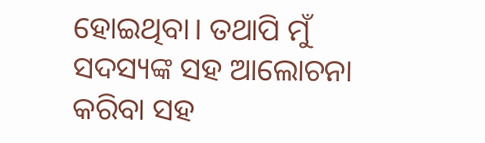ହୋଇଥିବା। ତଥାପି ମୁଁ ସଦସ୍ୟଙ୍କ ସହ ଆଲୋଚନା କରିବା ସହ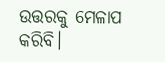ଉତ୍ତରକୁ ମେଳାପ କରିବି।